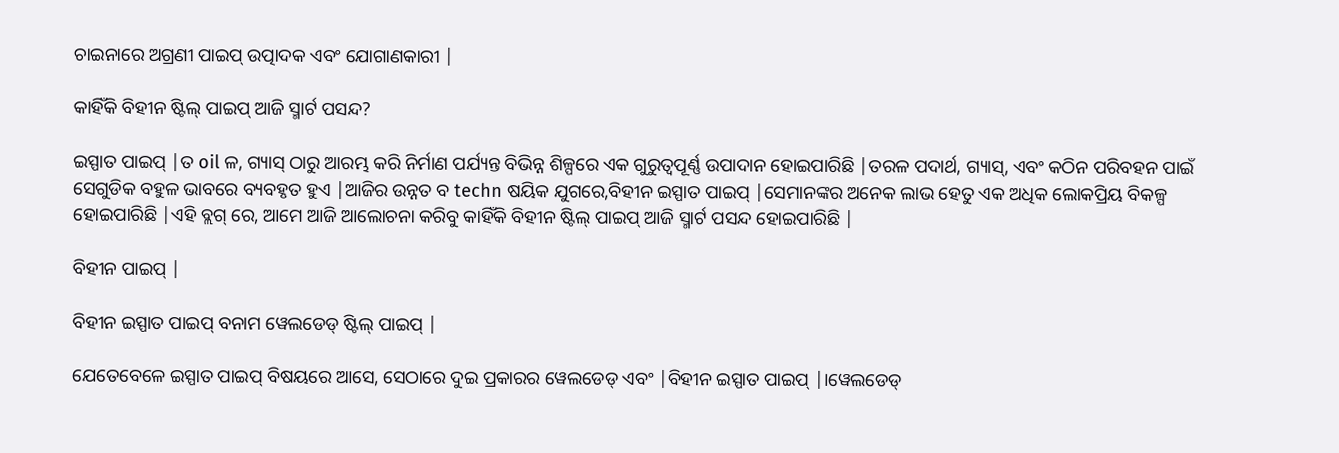ଚାଇନାରେ ଅଗ୍ରଣୀ ପାଇପ୍ ଉତ୍ପାଦକ ଏବଂ ଯୋଗାଣକାରୀ |

କାହିଁକି ବିହୀନ ଷ୍ଟିଲ୍ ପାଇପ୍ ଆଜି ସ୍ମାର୍ଟ ପସନ୍ଦ?

ଇସ୍ପାତ ପାଇପ୍ |ତ oil ଳ, ଗ୍ୟାସ୍ ଠାରୁ ଆରମ୍ଭ କରି ନିର୍ମାଣ ପର୍ଯ୍ୟନ୍ତ ବିଭିନ୍ନ ଶିଳ୍ପରେ ଏକ ଗୁରୁତ୍ୱପୂର୍ଣ୍ଣ ଉପାଦାନ ହୋଇପାରିଛି |ତରଳ ପଦାର୍ଥ, ଗ୍ୟାସ୍, ଏବଂ କଠିନ ପରିବହନ ପାଇଁ ସେଗୁଡିକ ବହୁଳ ଭାବରେ ବ୍ୟବହୃତ ହୁଏ |ଆଜିର ଉନ୍ନତ ବ techn ଷୟିକ ଯୁଗରେ,ବିହୀନ ଇସ୍ପାତ ପାଇପ୍ |ସେମାନଙ୍କର ଅନେକ ଲାଭ ହେତୁ ଏକ ଅଧିକ ଲୋକପ୍ରିୟ ବିକଳ୍ପ ହୋଇପାରିଛି |ଏହି ବ୍ଲଗ୍ ରେ, ଆମେ ଆଜି ଆଲୋଚନା କରିବୁ କାହିଁକି ବିହୀନ ଷ୍ଟିଲ୍ ପାଇପ୍ ଆଜି ସ୍ମାର୍ଟ ପସନ୍ଦ ହୋଇପାରିଛି |

ବିହୀନ ପାଇପ୍ |

ବିହୀନ ଇସ୍ପାତ ପାଇପ୍ ବନାମ ୱେଲଡେଡ୍ ଷ୍ଟିଲ୍ ପାଇପ୍ |

ଯେତେବେଳେ ଇସ୍ପାତ ପାଇପ୍ ବିଷୟରେ ଆସେ, ସେଠାରେ ଦୁଇ ପ୍ରକାରର ୱେଲଡେଡ୍ ଏବଂ |ବିହୀନ ଇସ୍ପାତ ପାଇପ୍ |।ୱେଲଡେଡ୍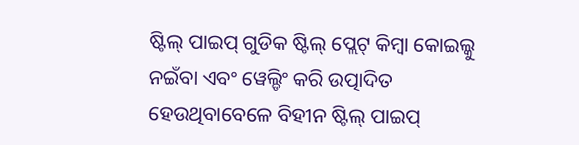ଷ୍ଟିଲ୍ ପାଇପ୍ ଗୁଡିକ ଷ୍ଟିଲ୍ ପ୍ଲେଟ୍ କିମ୍ବା କୋଇଲ୍କୁ ନଇଁବା ଏବଂ ୱେଲ୍ଡିଂ କରି ଉତ୍ପାଦିତ ହେଉଥିବାବେଳେ ବିହୀନ ଷ୍ଟିଲ୍ ପାଇପ୍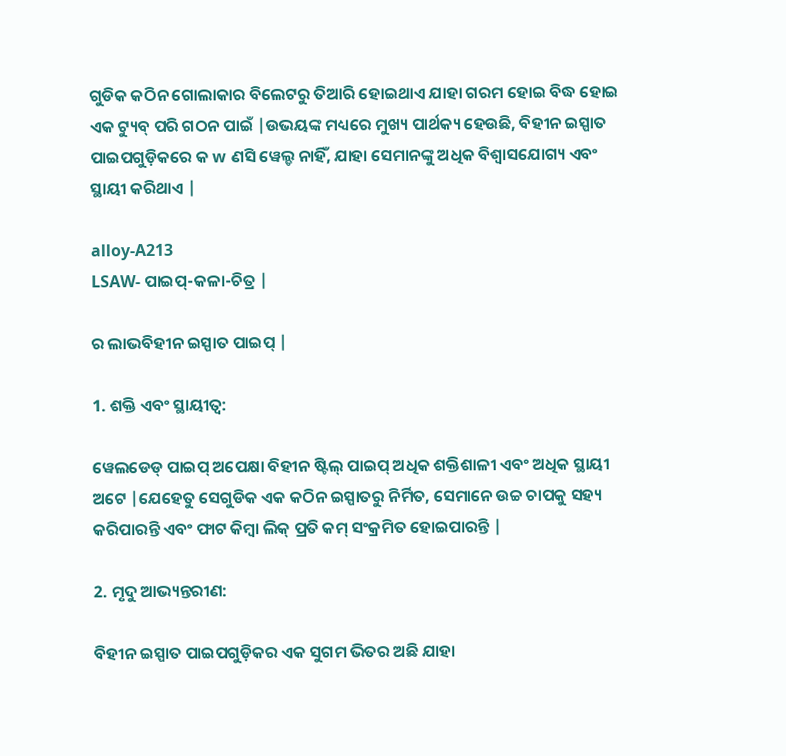ଗୁଡିକ କଠିନ ଗୋଲାକାର ବିଲେଟରୁ ତିଆରି ହୋଇଥାଏ ଯାହା ଗରମ ହୋଇ ବିଦ୍ଧ ହୋଇ ଏକ ଟ୍ୟୁବ୍ ପରି ଗଠନ ପାଇଁ |ଉଭୟଙ୍କ ମଧ୍ୟରେ ମୁଖ୍ୟ ପାର୍ଥକ୍ୟ ହେଉଛି, ବିହୀନ ଇସ୍ପାତ ପାଇପଗୁଡ଼ିକରେ କ w ଣସି ୱେଲ୍ଡ ନାହିଁ, ଯାହା ସେମାନଙ୍କୁ ଅଧିକ ବିଶ୍ୱାସଯୋଗ୍ୟ ଏବଂ ସ୍ଥାୟୀ କରିଥାଏ |

alloy-A213
LSAW- ପାଇପ୍-କଳା-ଚିତ୍ର |

ର ଲାଭବିହୀନ ଇସ୍ପାତ ପାଇପ୍ |

1. ଶକ୍ତି ଏବଂ ସ୍ଥାୟୀତ୍ୱ:

ୱେଲଡେଡ୍ ପାଇପ୍ ଅପେକ୍ଷା ବିହୀନ ଷ୍ଟିଲ୍ ପାଇପ୍ ଅଧିକ ଶକ୍ତିଶାଳୀ ଏବଂ ଅଧିକ ସ୍ଥାୟୀ ଅଟେ |ଯେହେତୁ ସେଗୁଡିକ ଏକ କଠିନ ଇସ୍ପାତରୁ ନିର୍ମିତ, ସେମାନେ ଉଚ୍ଚ ଚାପକୁ ସହ୍ୟ କରିପାରନ୍ତି ଏବଂ ଫାଟ କିମ୍ବା ଲିକ୍ ପ୍ରତି କମ୍ ସଂକ୍ରମିତ ହୋଇପାରନ୍ତି |

2. ମୃଦୁ ଆଭ୍ୟନ୍ତରୀଣ:

ବିହୀନ ଇସ୍ପାତ ପାଇପଗୁଡ଼ିକର ଏକ ସୁଗମ ଭିତର ଅଛି ଯାହା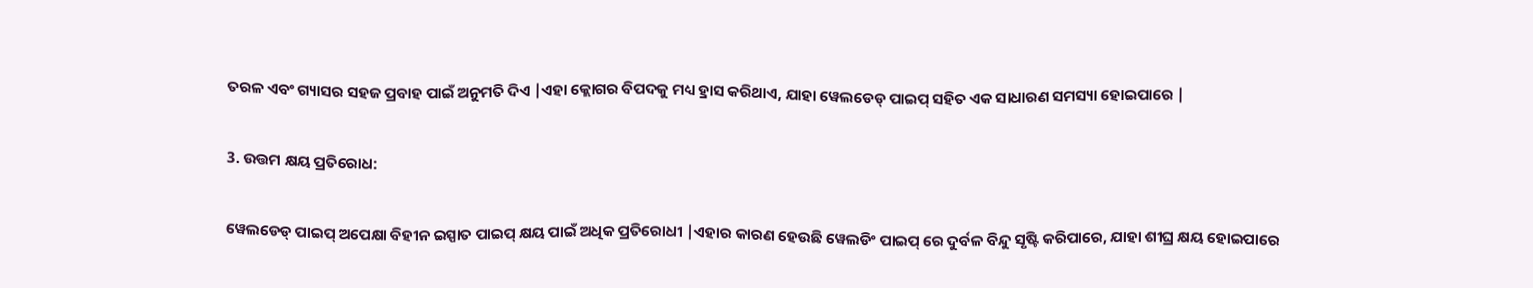ତରଳ ଏବଂ ଗ୍ୟାସର ସହଜ ପ୍ରବାହ ପାଇଁ ଅନୁମତି ଦିଏ |ଏହା କ୍ଲୋଗର ବିପଦକୁ ମଧ୍ୟ ହ୍ରାସ କରିଥାଏ, ଯାହା ୱେଲଡେଡ୍ ପାଇପ୍ ସହିତ ଏକ ସାଧାରଣ ସମସ୍ୟା ହୋଇପାରେ |

3. ଉତ୍ତମ କ୍ଷୟ ପ୍ରତିରୋଧ:

ୱେଲଡେଡ୍ ପାଇପ୍ ଅପେକ୍ଷା ବିହୀନ ଇସ୍ପାତ ପାଇପ୍ କ୍ଷୟ ପାଇଁ ଅଧିକ ପ୍ରତିରୋଧୀ |ଏହାର କାରଣ ହେଉଛି ୱେଲଡିଂ ପାଇପ୍ ରେ ଦୁର୍ବଳ ବିନ୍ଦୁ ସୃଷ୍ଟି କରିପାରେ, ଯାହା ଶୀଘ୍ର କ୍ଷୟ ହୋଇପାରେ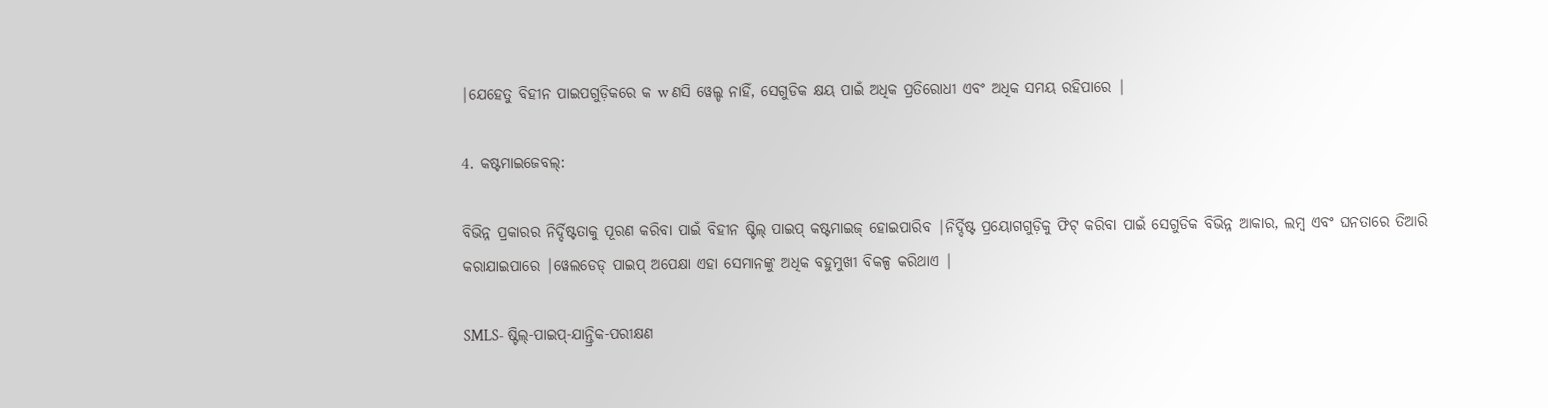|ଯେହେତୁ ବିହୀନ ପାଇପଗୁଡ଼ିକରେ କ w ଣସି ୱେଲ୍ଡ ନାହିଁ, ସେଗୁଡିକ କ୍ଷୟ ପାଇଁ ଅଧିକ ପ୍ରତିରୋଧୀ ଏବଂ ଅଧିକ ସମୟ ରହିପାରେ |

4. କଷ୍ଟମାଇଜେବଲ୍:

ବିଭିନ୍ନ ପ୍ରକାରର ନିର୍ଦ୍ଦିଷ୍ଟତାକୁ ପୂରଣ କରିବା ପାଇଁ ବିହୀନ ଷ୍ଟିଲ୍ ପାଇପ୍ କଷ୍ଟମାଇଜ୍ ହୋଇପାରିବ |ନିର୍ଦ୍ଦିଷ୍ଟ ପ୍ରୟୋଗଗୁଡ଼ିକୁ ଫିଟ୍ କରିବା ପାଇଁ ସେଗୁଡିକ ବିଭିନ୍ନ ଆକାର, ଲମ୍ବ ଏବଂ ଘନତାରେ ତିଆରି କରାଯାଇପାରେ |ୱେଲଡେଡ୍ ପାଇପ୍ ଅପେକ୍ଷା ଏହା ସେମାନଙ୍କୁ ଅଧିକ ବହୁମୁଖୀ ବିକଳ୍ପ କରିଥାଏ |

SMLS- ଷ୍ଟିଲ୍-ପାଇପ୍-ଯାନ୍ତ୍ରିକ-ପରୀକ୍ଷଣ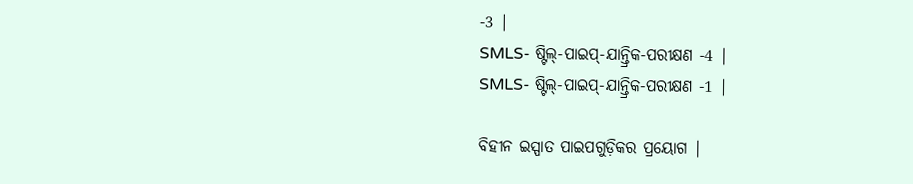-3 |
SMLS- ଷ୍ଟିଲ୍-ପାଇପ୍-ଯାନ୍ତ୍ରିକ-ପରୀକ୍ଷଣ -4 |
SMLS- ଷ୍ଟିଲ୍-ପାଇପ୍-ଯାନ୍ତ୍ରିକ-ପରୀକ୍ଷଣ -1 |

ବିହୀନ ଇସ୍ପାତ ପାଇପଗୁଡ଼ିକର ପ୍ରୟୋଗ |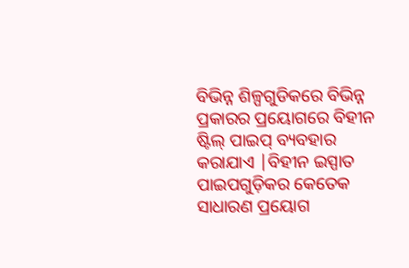ବିଭିନ୍ନ ଶିଳ୍ପଗୁଡିକରେ ବିଭିନ୍ନ ପ୍ରକାରର ପ୍ରୟୋଗରେ ବିହୀନ ଷ୍ଟିଲ୍ ପାଇପ୍ ବ୍ୟବହାର କରାଯାଏ |ବିହୀନ ଇସ୍ପାତ ପାଇପଗୁଡ଼ିକର କେତେକ ସାଧାରଣ ପ୍ରୟୋଗ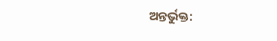ଅନ୍ତର୍ଭୁକ୍ତ: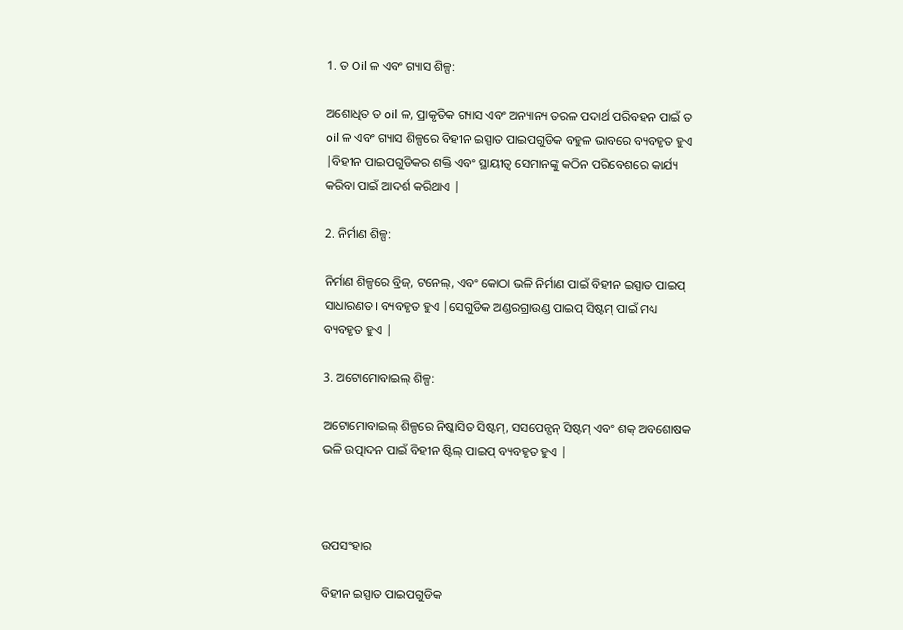1. ତ Oil ଳ ଏବଂ ଗ୍ୟାସ ଶିଳ୍ପ:

ଅଶୋଧିତ ତ oil ଳ, ପ୍ରାକୃତିକ ଗ୍ୟାସ ଏବଂ ଅନ୍ୟାନ୍ୟ ତରଳ ପଦାର୍ଥ ପରିବହନ ପାଇଁ ତ oil ଳ ଏବଂ ଗ୍ୟାସ ଶିଳ୍ପରେ ବିହୀନ ଇସ୍ପାତ ପାଇପଗୁଡିକ ବହୁଳ ଭାବରେ ବ୍ୟବହୃତ ହୁଏ |ବିହୀନ ପାଇପଗୁଡିକର ଶକ୍ତି ଏବଂ ସ୍ଥାୟୀତ୍ୱ ସେମାନଙ୍କୁ କଠିନ ପରିବେଶରେ କାର୍ଯ୍ୟ କରିବା ପାଇଁ ଆଦର୍ଶ କରିଥାଏ |

2. ନିର୍ମାଣ ଶିଳ୍ପ:

ନିର୍ମାଣ ଶିଳ୍ପରେ ବ୍ରିଜ୍, ଟନେଲ୍, ଏବଂ କୋଠା ଭଳି ନିର୍ମାଣ ପାଇଁ ବିହୀନ ଇସ୍ପାତ ପାଇପ୍ ସାଧାରଣତ। ବ୍ୟବହୃତ ହୁଏ |ସେଗୁଡିକ ଅଣ୍ଡରଗ୍ରାଉଣ୍ଡ ପାଇପ୍ ସିଷ୍ଟମ୍ ପାଇଁ ମଧ୍ୟ ବ୍ୟବହୃତ ହୁଏ |

3. ଅଟୋମୋବାଇଲ୍ ଶିଳ୍ପ:

ଅଟୋମୋବାଇଲ୍ ଶିଳ୍ପରେ ନିଷ୍କାସିତ ସିଷ୍ଟମ୍, ସସପେନ୍ସନ୍ ସିଷ୍ଟମ୍ ଏବଂ ଶକ୍ ଅବଶୋଷକ ଭଳି ଉତ୍ପାଦନ ପାଇଁ ବିହୀନ ଷ୍ଟିଲ୍ ପାଇପ୍ ବ୍ୟବହୃତ ହୁଏ |



ଉପସଂହାର

ବିହୀନ ଇସ୍ପାତ ପାଇପଗୁଡିକ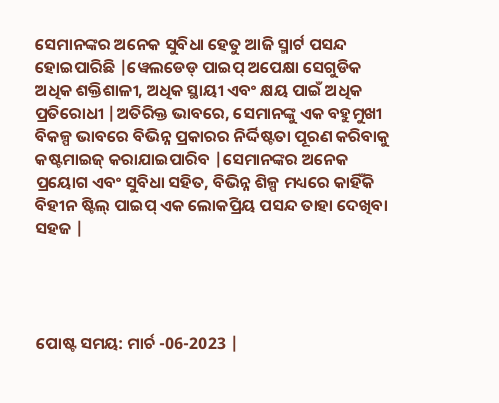ସେମାନଙ୍କର ଅନେକ ସୁବିଧା ହେତୁ ଆଜି ସ୍ମାର୍ଟ ପସନ୍ଦ ହୋଇପାରିଛି |ୱେଲଡେଡ୍ ପାଇପ୍ ଅପେକ୍ଷା ସେଗୁଡିକ ଅଧିକ ଶକ୍ତିଶାଳୀ, ଅଧିକ ସ୍ଥାୟୀ ଏବଂ କ୍ଷୟ ପାଇଁ ଅଧିକ ପ୍ରତିରୋଧୀ |ଅତିରିକ୍ତ ଭାବରେ, ସେମାନଙ୍କୁ ଏକ ବହୁମୁଖୀ ବିକଳ୍ପ ଭାବରେ ବିଭିନ୍ନ ପ୍ରକାରର ନିର୍ଦ୍ଦିଷ୍ଟତା ପୂରଣ କରିବାକୁ କଷ୍ଟମାଇଜ୍ କରାଯାଇପାରିବ |ସେମାନଙ୍କର ଅନେକ ପ୍ରୟୋଗ ଏବଂ ସୁବିଧା ସହିତ, ବିଭିନ୍ନ ଶିଳ୍ପ ମଧ୍ୟରେ କାହିଁକି ବିହୀନ ଷ୍ଟିଲ୍ ପାଇପ୍ ଏକ ଲୋକପ୍ରିୟ ପସନ୍ଦ ତାହା ଦେଖିବା ସହଜ |




ପୋଷ୍ଟ ସମୟ: ମାର୍ଚ -06-2023 |